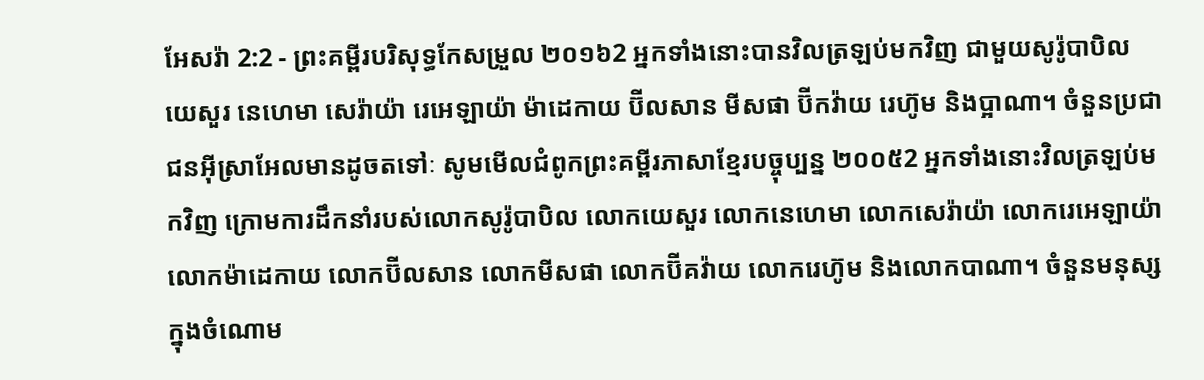អែសរ៉ា 2:2 - ព្រះគម្ពីរបរិសុទ្ធកែសម្រួល ២០១៦2 អ្នកទាំងនោះបានវិលត្រឡប់មកវិញ ជាមួយសូរ៉ូបាបិល យេសួរ នេហេមា សេរ៉ាយ៉ា រេអេឡាយ៉ា ម៉ាដេកាយ ប៊ីលសាន មីសផា ប៊ីកវ៉ាយ រេហ៊ូម និងប្អាណា។ ចំនួនប្រជាជនអ៊ីស្រាអែលមានដូចតទៅៈ សូមមើលជំពូកព្រះគម្ពីរភាសាខ្មែរបច្ចុប្បន្ន ២០០៥2 អ្នកទាំងនោះវិលត្រឡប់មកវិញ ក្រោមការដឹកនាំរបស់លោកសូរ៉ូបាបិល លោកយេសួរ លោកនេហេមា លោកសេរ៉ាយ៉ា លោករេអេឡាយ៉ា លោកម៉ាដេកាយ លោកប៊ីលសាន លោកមីសផា លោកប៊ីគវ៉ាយ លោករេហ៊ូម និងលោកបាណា។ ចំនួនមនុស្សក្នុងចំណោម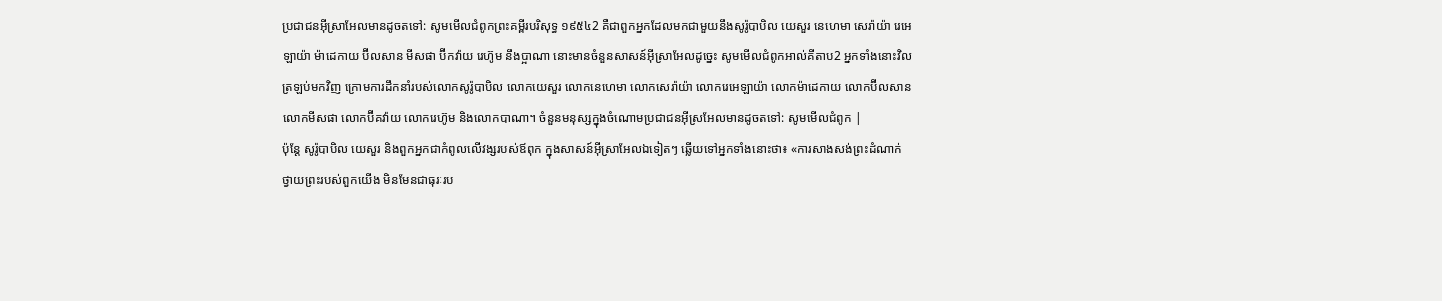ប្រជាជនអ៊ីស្រាអែលមានដូចតទៅ: សូមមើលជំពូកព្រះគម្ពីរបរិសុទ្ធ ១៩៥៤2 គឺជាពួកអ្នកដែលមកជាមួយនឹងសូរ៉ូបាបិល យេសួរ នេហេមា សេរ៉ាយ៉ា រេអេឡាយ៉ា ម៉ាដេកាយ ប៊ីលសាន មីសផា ប៊ីកវ៉ាយ រេហ៊ូម នឹងប្អាណា នោះមានចំនួនសាសន៍អ៊ីស្រាអែលដូច្នេះ សូមមើលជំពូកអាល់គីតាប2 អ្នកទាំងនោះវិលត្រឡប់មកវិញ ក្រោមការដឹកនាំរបស់លោកសូរ៉ូបាបិល លោកយេសួរ លោកនេហេមា លោកសេរ៉ាយ៉ា លោករេអេឡាយ៉ា លោកម៉ាដេកាយ លោកប៊ីលសាន លោកមីសផា លោកប៊ីគវ៉ាយ លោករេហ៊ូម និងលោកបាណា។ ចំនួនមនុស្សក្នុងចំណោមប្រជាជនអ៊ីស្រអែលមានដូចតទៅ: សូមមើលជំពូក |
ប៉ុន្ដែ សូរ៉ូបាបិល យេសួរ និងពួកអ្នកជាកំពូលលើវង្សរបស់ឪពុក ក្នុងសាសន៍អ៊ីស្រាអែលឯទៀតៗ ឆ្លើយទៅអ្នកទាំងនោះថា៖ «ការសាងសង់ព្រះដំណាក់ថ្វាយព្រះរបស់ពួកយើង មិនមែនជាធុរៈរប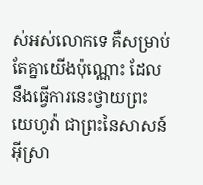ស់អស់លោកទេ គឺសម្រាប់តែគ្នាយើងប៉ុណ្ណោះ ដែលនឹងធ្វើការនេះថ្វាយព្រះយេហូវ៉ា ជាព្រះនៃសាសន៍អ៊ីស្រា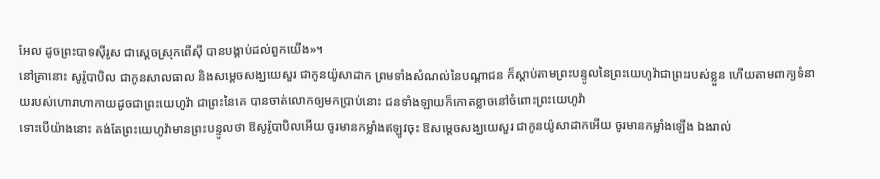អែល ដូចព្រះបាទស៊ីរូស ជាស្តេចស្រុកពើស៊ី បានបង្គាប់ដល់ពួកយើង»។
នៅគ្រានោះ សូរ៉ូបាបិល ជាកូនសាលធាល និងសម្ដេចសង្ឃយេសួរ ជាកូនយ៉ូសាដាក ព្រមទាំងសំណល់នៃបណ្ដាជន ក៏ស្តាប់តាមព្រះបន្ទូលនៃព្រះយេហូវ៉ាជាព្រះរបស់ខ្លួន ហើយតាមពាក្យទំនាយរបស់ហោរាហាកាយដូចជាព្រះយេហូវ៉ា ជាព្រះនៃគេ បានចាត់លោកឲ្យមកប្រាប់នោះ ជនទាំងឡាយក៏កោតខ្លាចនៅចំពោះព្រះយេហូវ៉ា
ទោះបើយ៉ាងនោះ គង់តែព្រះយេហូវ៉ាមានព្រះបន្ទូលថា ឱសូរ៉ូបាបិលអើយ ចូរមានកម្លាំងឥឡូវចុះ ឱសម្ដេចសង្ឃយេសួរ ជាកូនយ៉ូសាដាកអើយ ចូរមានកម្លាំងឡើង ឯងរាល់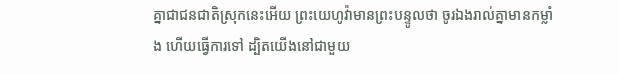គ្នាជាជនជាតិស្រុកនេះអើយ ព្រះយេហូវ៉ាមានព្រះបន្ទូលថា ចូរឯងរាល់គ្នាមានកម្លាំង ហើយធ្វើការទៅ ដ្បិតយើងនៅជាមួយ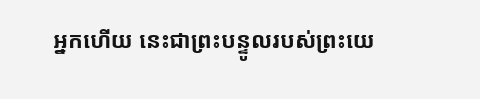អ្នកហើយ នេះជាព្រះបន្ទូលរបស់ព្រះយេ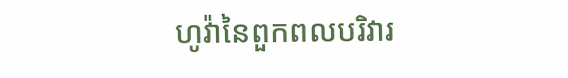ហូវ៉ានៃពួកពលបរិវារ